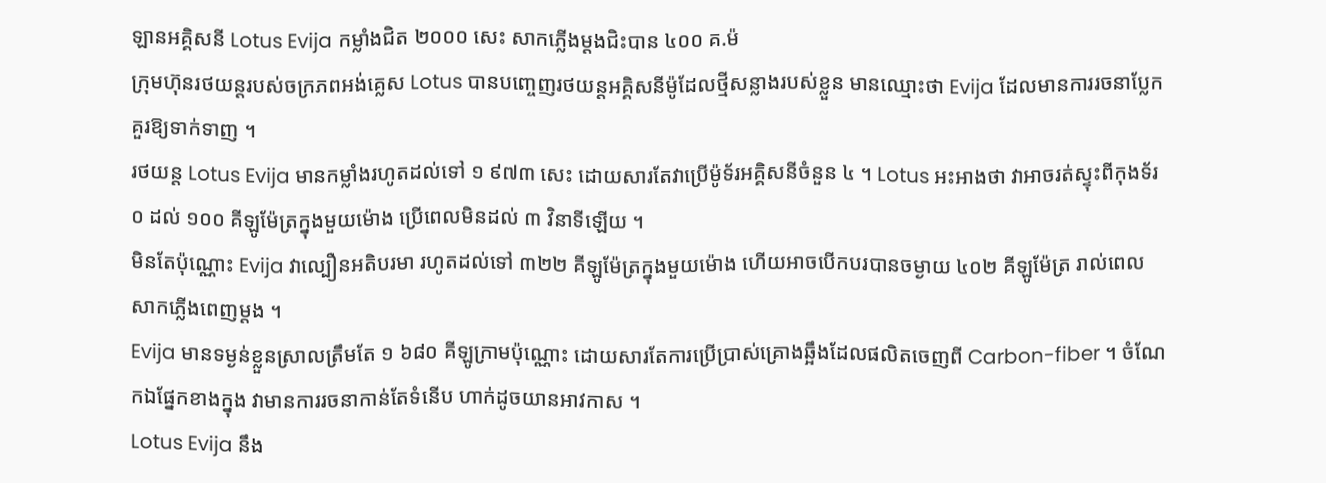ឡានអគ្គិសនី Lotus Evija កម្លាំងជិត ២០០០ សេះ សាកភ្លើងម្តងជិះបាន ៤០០ គ.ម៉
ក្រុមហ៊ុនរថយន្តរបស់ចក្រភពអង់គ្លេស Lotus បានបញ្ចេញរថយន្តអគ្គិសនីម៉ូដែលថ្មីសន្លាងរបស់ខ្លួន មានឈ្មោះថា Evija ដែលមានការរចនាប្លែក គួរឱ្យទាក់ទាញ ។
រថយន្ត Lotus Evija មានកម្លាំងរហូតដល់ទៅ ១ ៩៧៣ សេះ ដោយសារតែវាប្រើម៉ូទ័រអគ្គិសនីចំនួន ៤ ។ Lotus អះអាងថា វាអាចរត់ស្ទុះពីកុងទ័រ ០ ដល់ ១០០ គីឡូម៉ែត្រក្នុងមួយម៉ោង ប្រើពេលមិនដល់ ៣ វិនាទីឡើយ ។
មិនតែប៉ុណ្ណោះ Evija វាល្បឿនអតិបរមា រហូតដល់ទៅ ៣២២ គីឡូម៉ែត្រក្នុងមួយម៉ោង ហើយអាចបើកបរបានចម្ងាយ ៤០២ គីឡូម៉ែត្រ រាល់ពេលសាកភ្លើងពេញម្តង ។
Evija មានទម្ងន់ខ្លួនស្រាលត្រឹមតែ ១ ៦៨០ គីឡូក្រាមប៉ុណ្ណោះ ដោយសារតែការប្រើប្រាស់គ្រោងឆ្អឹងដែលផលិតចេញពី Carbon-fiber ។ ចំណែកឯផ្នែកខាងក្នុង វាមានការរចនាកាន់តែទំនើប ហាក់ដូចយានអាវកាស ។
Lotus Evija នឹង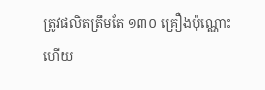ត្រូវផលិតត្រឹមតែ ១៣០ គ្រឿងប៉ុណ្ណោះ ហើយ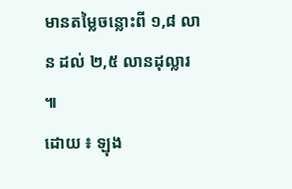មានតម្លៃចន្លោះពី ១,៨ លាន ដល់ ២,៥ លានដុល្លារ ៕
ដោយ ៖ ឡុង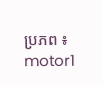ប្រភព ៖ motor1